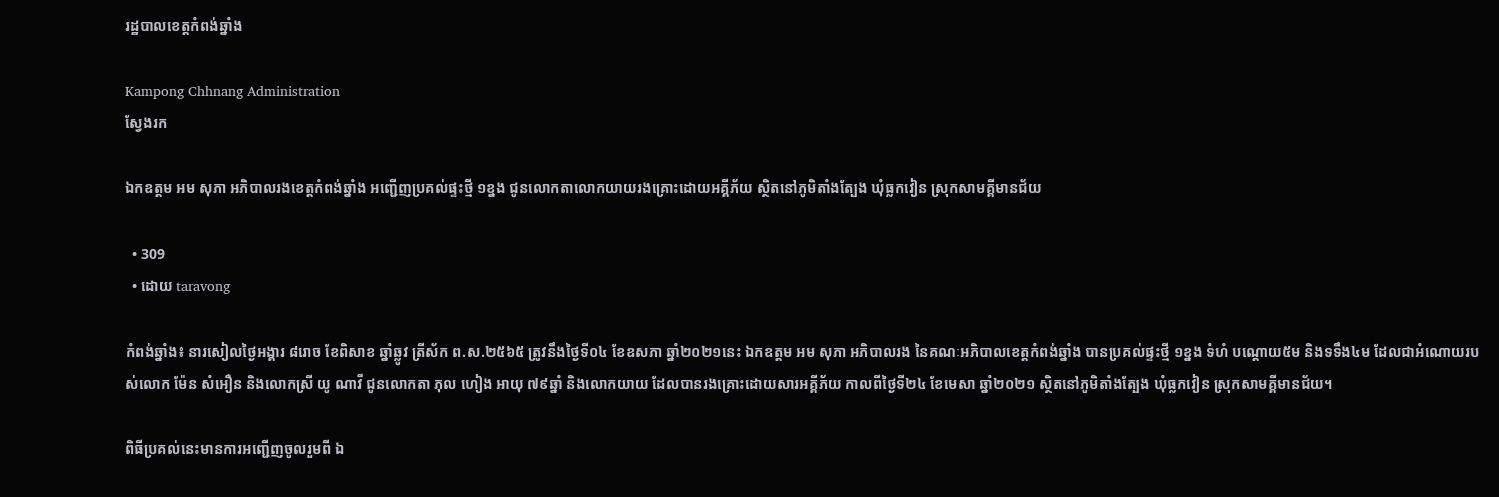រដ្ឋបាលខេត្តកំពង់ឆ្នាំង

Kampong Chhnang Administration
ស្វែងរក

ឯកឧត្តម អម សុភា អភិបាលរងខេត្តកំពង់ឆ្នាំង អញ្ជើញប្រគល់ផ្ទះថ្មី ១ខ្នង ជូនលោកតាលោកយាយរងគ្រោះដោយអគ្គីភ័យ ស្ថិតនៅភូមិតាំងត្បែង ឃុំធ្លកវៀន ស្រុកសាមគ្គីមានជ័យ

  • 309
  • ដោយ taravong

កំពង់ឆ្នាំង៖ នារសៀលថ្ងៃអង្គារ ៨រោច ខែពិសាខ ឆ្នាំឆ្លូវ ត្រីស័ក ព.ស.២៥៦៥ ត្រូវនឹងថ្ងៃទី០៤ ខែឧសភា ឆ្នាំ២០២១នេះ ឯកឧត្តម អម សុភា អភិបាលរង នៃគណៈអភិបាលខេត្តកំពង់ឆ្នាំង បានប្រគល់ផ្ទះថ្មី ១ខ្នង ទំហំ បណ្តោយ៥ម និងទទឹង៤ម ដែលជាអំណោយរបស់លោក ម៉ែន សំអឿន និងលោកស្រី យូ ណាវី ជូនលោកតា ភុល ហៀង អាយុ ៧៩ឆ្នាំ និងលោកយាយ ដែលបានរងគ្រោះដោយសារអគ្គីភ័យ កាលពីថ្ងៃទី២៤ ខែមេសា ឆ្នាំ២០២១ ស្ថិតនៅភូមិតាំងត្បែង ឃុំធ្លកវៀន ស្រុកសាមគ្គីមានជ័យ។

ពិធីប្រគល់នេះមានការអញ្ជើញចូលរួមពី ឯ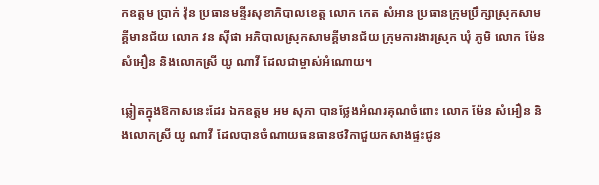កឧត្ដម ប្រាក់ វ៉ុន ប្រធានមន្ទីរសុខាភិបាលខេត្ត លោក កេត សំអាន ប្រធានក្រុមប្រឹក្សាស្រុកសាមគ្គីមានជ័យ លោក វន ស៊ីផា អភិបាលស្រុកសាមគ្គីមានជ័យ ក្រុមការងារស្រុក ឃុំ ភូមិ លោក ម៉ែន សំអឿន និងលោកស្រី យូ ណាវី ដែលជាម្ចាស់អំណោយ។

ឆ្លៀតក្នុងឱកាសនេះដែរ ឯកឧត្ដម អម សុភា បានថ្លែងអំណរគុណចំពោះ លោក ម៉ែន សំអឿន និងលោកស្រី យូ ណាវី ដែលបានចំណាយធនធានថវិកាជួយកសាងផ្ទះជូន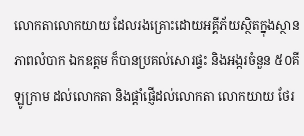លោកតាលោកយាយ ដែលរងគ្រោះដោយអគ្គីភ័យស្ថិតក្នុងស្ថានភាពលំបាក ឯកឧត្ដម ក៏បានប្រគល់សោរផ្ទះ និងអង្ករចំនួន ៥០គីឡូក្រាម ដល់លោកតា និងផ្តាំផ្ញើដល់លោកតា លោកយាយ ថែរ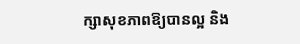ក្សាសុខភាពឱ្យបានល្អ និង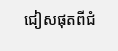ជៀសផុតពីជំ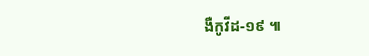ងឺកូវីដ-១៩ ៕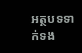អត្ថបទទាក់ទង